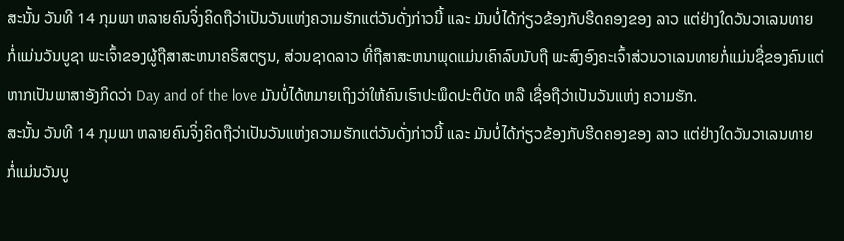ສະນັ້ນ ວັນທີ 14 ກຸມພາ ຫລາຍຄົນຈິ່ງຄິດຖືວ່າເປັນວັນແຫ່ງຄວາມຮັກແຕ່ວັນດັ່ງກ່າວນີ້ ແລະ ມັນບໍ່ໄດ້ກ່ຽວຂ້ອງກັບຮີດຄອງຂອງ ລາວ ແຕ່ຢ່າງໃດວັນວາເລນທາຍ ກໍ່ແມ່ນວັນບູຊາ ພະເຈົ້າຂອງຜູ້ຖືສາສະຫນາຄຣິສຕຽນ, ສ່ວນຊາດລາວ ທີ່ຖືສາສະຫນາພຸດແມ່ນເຄົາລົບນັບຖື ພະສົງອົງຄະເຈົ້າສ່ວນວາເລນທາຍກໍ່ແມ່ນຊື່ຂອງຄົນແຕ່ຫາກເປັນພາສາອັງກິດວ່າ Day and of the love ມັນບໍ່ໄດ້ຫມາຍເຖິງວ່າໃຫ້ຄົນເຮົາປະພຶດປະຕິບັດ ຫລື ເຊື່ອຖືວ່າເປັນວັນແຫ່ງ ຄວາມຮັກ.
ສະນັ້ນ ວັນທີ 14 ກຸມພາ ຫລາຍຄົນຈິ່ງຄິດຖືວ່າເປັນວັນແຫ່ງຄວາມຮັກແຕ່ວັນດັ່ງກ່າວນີ້ ແລະ ມັນບໍ່ໄດ້ກ່ຽວຂ້ອງກັບຮີດຄອງຂອງ ລາວ ແຕ່ຢ່າງໃດວັນວາເລນທາຍ ກໍ່ແມ່ນວັນບູ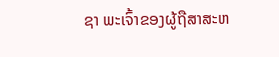ຊາ ພະເຈົ້າຂອງຜູ້ຖືສາສະຫ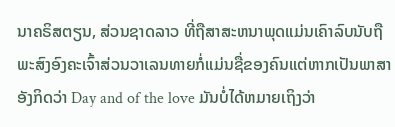ນາຄຣິສຕຽນ, ສ່ວນຊາດລາວ ທີ່ຖືສາສະຫນາພຸດແມ່ນເຄົາລົບນັບຖື ພະສົງອົງຄະເຈົ້າສ່ວນວາເລນທາຍກໍ່ແມ່ນຊື່ຂອງຄົນແຕ່ຫາກເປັນພາສາອັງກິດວ່າ Day and of the love ມັນບໍ່ໄດ້ຫມາຍເຖິງວ່າ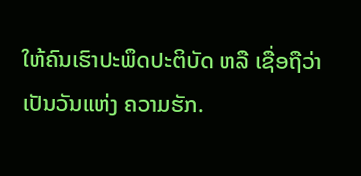ໃຫ້ຄົນເຮົາປະພຶດປະຕິບັດ ຫລື ເຊື່ອຖືວ່າເປັນວັນແຫ່ງ ຄວາມຮັກ.